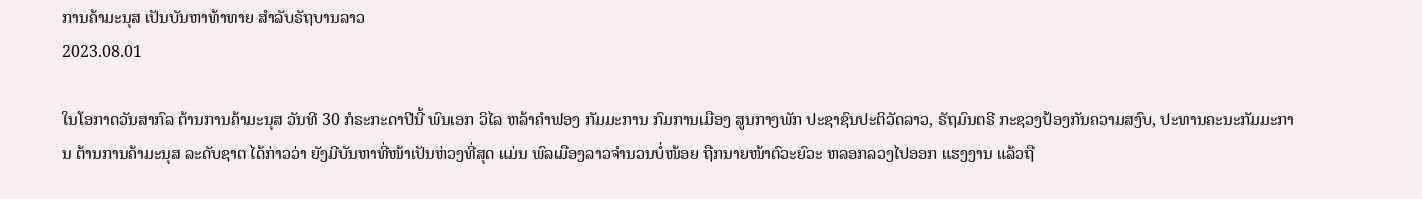ການຄ້າມະນຸສ ເປັນບັນຫາທ້າທາຍ ສຳລັບຣັຖບານລາວ
2023.08.01

ໃນໂອກາດວັນສາກົລ ຕ້ານການຄ້າມະນຸສ ວັນທີ 30 ກໍຣະກະດາປີນີ້ ພົນເອກ ວິໄລ ຫລ້າຄໍາຟອງ ກັມມະການ ກົມການເມືອງ ສູນກາງພັກ ປະຊາຊົນປະຕິວັດລາວ, ຣັຖມົນຕຣີ ກະຊວງປ້ອງກັນຄວາມສງົບ, ປະທານຄະນະກັມມະການ ຕ້ານການຄ້າມະນຸສ ລະດັບຊາຕ ໄດ້ກ່າວວ່າ ຍັງມີບັນຫາທີ່ໜ້າເປັນຫ່ວງທີ່ສຸດ ແມ່ນ ພົລເມືອງລາວຈໍານວນບໍ່ໜ້ອຍ ຖືກນາຍໜ້າຕົວະຍົວະ ຫລອກລວງໄປອອກ ແຮງງານ ແລ້ວຖື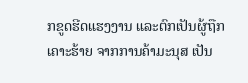ກຂູດຮີດແຮງງານ ແລະຕົກເປັນຜູ້ຖືກເຄາະຮ້າຍ ຈາກການຄ້າມະນຸສ ເປັນ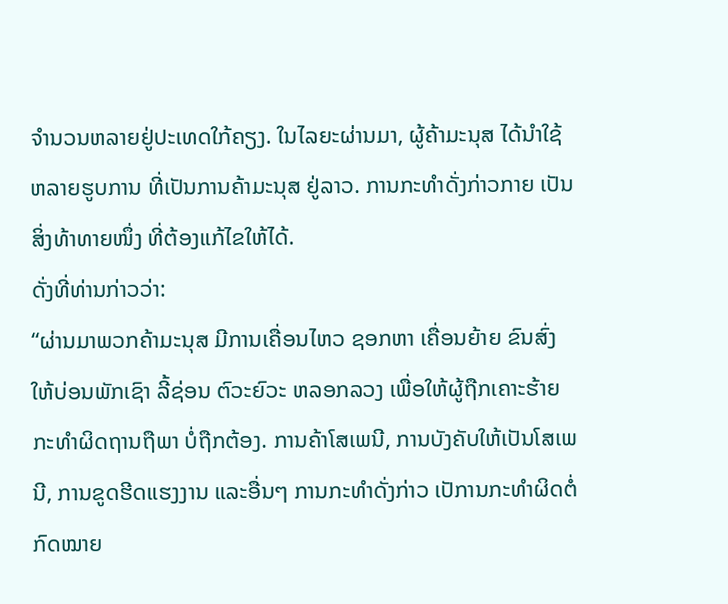ຈໍານວນຫລາຍຢູ່ປະເທດໃກ້ຄຽງ. ໃນໄລຍະຜ່ານມາ, ຜູ້ຄ້າມະນຸສ ໄດ້ນໍາໃຊ້ຫລາຍຮູບການ ທີ່ເປັນການຄ້າມະນຸສ ຢູ່ລາວ. ການກະທຳດັ່ງກ່າວກາຍ ເປັນສິ່ງທ້າທາຍໜຶ່ງ ທີ່ຕ້ອງແກ້ໄຂໃຫ້ໄດ້.
ດັ່ງທີ່ທ່ານກ່າວວ່າ:
“ຜ່ານມາພວກຄ້າມະນຸສ ມີການເຄື່ອນໄຫວ ຊອກຫາ ເຄື່ອນຍ້າຍ ຂົນສົ່ງ ໃຫ້ບ່ອນພັກເຊົາ ລີ້ຊ່ອນ ຕົວະຍົວະ ຫລອກລວງ ເພື່ອໃຫ້ຜູ້ຖືກເຄາະຮ້າຍ ກະທໍາຜິດຖານຖືພາ ບໍ່ຖືກຕ້ອງ. ການຄ້າໂສເພນີ, ການບັງຄັບໃຫ້ເປັນໂສເພນີ, ການຂູດຮີດແຮງງານ ແລະອື່ນໆ ການກະທໍາດັ່ງກ່າວ ເປັການກະທໍາຜິດຕໍ່ກົດໝາຍ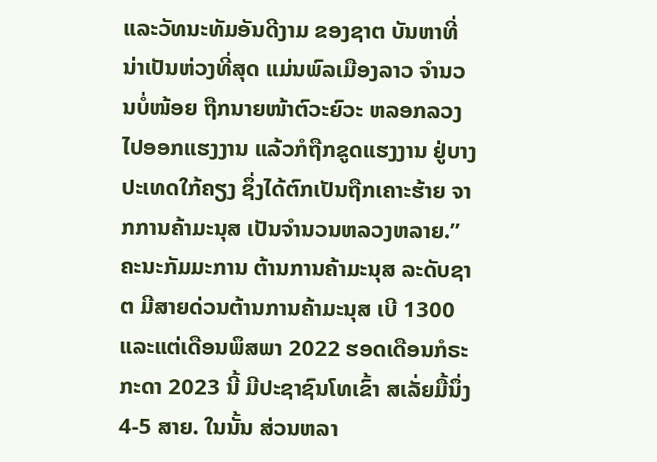ແລະວັທນະທັມອັນດີງາມ ຂອງຊາຕ ບັນຫາທີ່ນ່າເປັນຫ່ວງທີ່ສຸດ ແມ່ນພົລເມືອງລາວ ຈໍານວນບໍ່ໜ້ອຍ ຖືກນາຍໜ້າຕົວະຍົວະ ຫລອກລວງ ໄປອອກແຮງງານ ແລ້ວກໍຖືກຂູດແຮງງານ ຢູ່ບາງປະເທດໃກ້ຄຽງ ຊຶ່ງໄດ້ຕົກເປັນຖືກເຄາະຮ້າຍ ຈາກການຄ້າມະນຸສ ເປັນຈໍານວນຫລວງຫລາຍ.”
ຄະນະກັມມະການ ຕ້ານການຄ້າມະນຸສ ລະດັບຊາຕ ມີສາຍດ່ວນຕ້ານການຄ້າມະນຸສ ເບີ 1300 ແລະແຕ່ເດືອນພຶສພາ 2022 ຮອດເດືອນກໍຣະກະດາ 2023 ນີ້ ມີປະຊາຊົນໂທເຂົ້າ ສເລັ່ຍມື້ນຶ່ງ 4-5 ສາຍ. ໃນນັ້ນ ສ່ວນຫລາ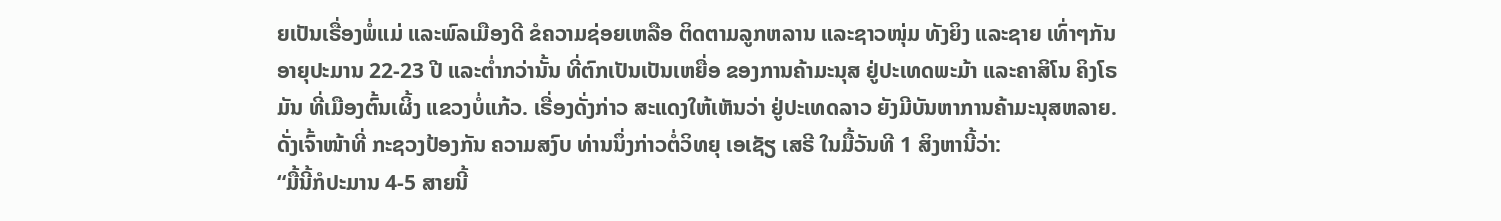ຍເປັນເຣື່ອງພໍ່ແມ່ ແລະພົລເມືອງດີ ຂໍຄວາມຊ່ອຍເຫລືອ ຕິດຕາມລູກຫລານ ແລະຊາວໜຸ່ມ ທັງຍິງ ແລະຊາຍ ເທົ່າໆກັນ ອາຍຸປະມານ 22-23 ປີ ແລະຕໍ່າກວ່ານັ້ນ ທີ່ຕົກເປັນເປັນເຫຍື່ອ ຂອງການຄ້າມະນຸສ ຢູ່ປະເທດພະມ້າ ແລະຄາສິໂນ ຄິງໂຣມັນ ທີ່ເມືອງຕົ້ນເຜິ້ງ ແຂວງບໍ່ແກ້ວ. ເຣື່ອງດັ່ງກ່າວ ສະແດງໃຫ້ເຫັນວ່າ ຢູ່ປະເທດລາວ ຍັງມີບັນຫາການຄ້າມະນຸສຫລາຍ.
ດັ່ງເຈົ້າໜ້າທີ່ ກະຊວງປ້ອງກັນ ຄວາມສງົບ ທ່ານນຶ່ງກ່າວຕໍ່ວິທຍຸ ເອເຊັຽ ເສຣີ ໃນມື້ວັນທີ 1 ສິງຫານີ້ວ່າ:
“ມື້ນີ້ກໍປະມານ 4-5 ສາຍນີ້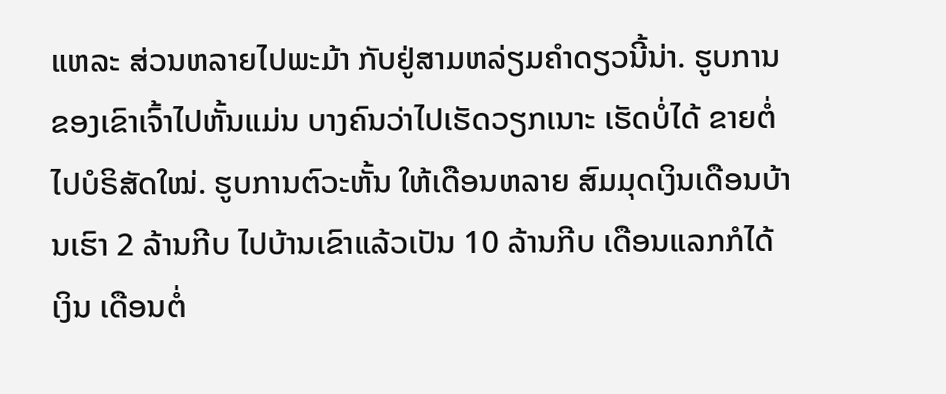ແຫລະ ສ່ວນຫລາຍໄປພະມ້າ ກັບຢູ່ສາມຫລ່ຽມຄໍາດຽວນີ້ນ່າ. ຮູບການຂອງເຂົາເຈົ້າໄປຫັ້ນແມ່ນ ບາງຄົນວ່າໄປເຮັດວຽກເນາະ ເຮັດບໍ່ໄດ້ ຂາຍຕໍ່ໄປບໍຣິສັດໃໝ່. ຮູບການຕົວະຫັ້ນ ໃຫ້ເດືອນຫລາຍ ສົມມຸດເງິນເດືອນບ້ານເຮົາ 2 ລ້ານກີບ ໄປບ້ານເຂົາແລ້ວເປັນ 10 ລ້ານກີບ ເດືອນແລກກໍໄດ້ເງິນ ເດືອນຕໍ່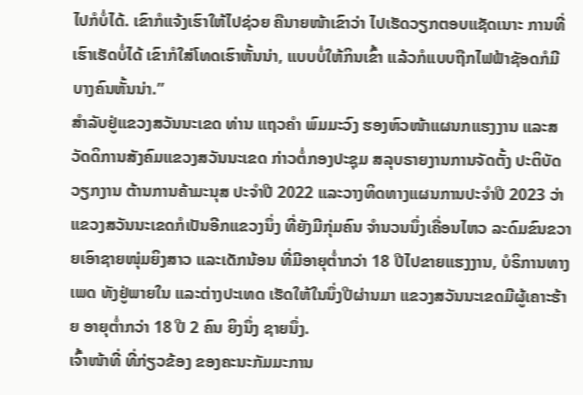ໄປກໍບໍ່ໄດ້. ເຂົາກໍແຈ້ງເຮົາໃຫ້ໄປຊ່ວຍ ຄືນາຍໜ້າເຂົາວ່າ ໄປເຮັດວຽກຕອບແຊັດເນາະ ການທີ່ເຮົາເຮັດບໍ່ໄດ້ ເຂົາກໍໃສ່ໂທດເຮົາຫັ້ນນ່າ, ແບບບໍ່ໃຫ້ກິນເຂົ້າ ແລ້ວກໍແບບຖືກໄຟຟ້າຊັອດກໍມີ ບາງຄົນຫັ້ນນ່າ.”
ສໍາລັບຢູ່ແຂວງສວັນນະເຂດ ທ່ານ ແຖວຄໍາ ພົມມະວົງ ຮອງຫົວໜ້າແຜນກແຮງງານ ແລະສວັດດິການສັງຄົມແຂວງສວັນນະເຂດ ກ່າວຕໍ່ກອງປະຊຸມ ສລຸບຣາຍງານການຈັດຕັ້ງ ປະຕິບັດວຽກງານ ຕ້ານການຄ້າມະນຸສ ປະຈໍາປີ 2022 ແລະວາງທິດທາງແຜນການປະຈໍາປີ 2023 ວ່າ ແຂວງສວັນນະເຂດກໍເປັນອີກແຂວງນຶ່ງ ທີ່ຍັງມີກຸ່ມຄົນ ຈໍານວນນຶ່ງເຄື່ອນໄຫວ ລະດົມຂົນຂວາຍເອົາຊາຍໜຸ່ມຍິງສາວ ແລະເດັກນ້ອນ ທີ່ມີອາຍຸຕໍ່າກວ່າ 18 ປີໄປຂາຍແຮງງານ, ບໍຣິການທາງເພດ ທັງຢູ່ພາຍໃນ ແລະຕ່າງປະເທດ ເຮັດໃຫ້ໃນນຶ່ງປີຜ່ານມາ ແຂວງສວັນນະເຂດມີຜູ້ເຄາະຮ້າຍ ອາຍຸຕໍ່າກວ່າ 18 ປີ 2 ຄົນ ຍິງນຶ່ງ ຊາຍນຶ່ງ.
ເຈົ້າໜ້າທີ່ ທີ່ກ່ຽວຂ້ອງ ຂອງຄະນະກັມມະການ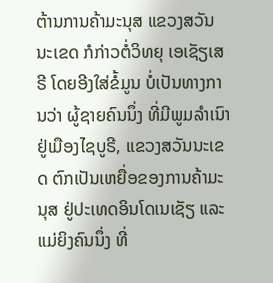ຕ້ານການຄ້າມະນຸສ ແຂວງສວັນນະເຂດ ກໍກ່າວຕໍ່ວິທຍຸ ເອເຊັຽເສຣີ ໂດຍອີງໃສ່ຂໍ້ມູນ ບໍ່ເປັນທາງການວ່າ ຜູ້ຊາຍຄົນນຶ່ງ ທີ່ມີພູມລໍາເນົາຢູ່ເມືອງໄຊບູຣີ, ແຂວງສວັນນະເຂດ ຕົກເປັນເຫຍື່ອຂອງການຄ້າມະນຸສ ຢູ່ປະເທດອິນໂດເນເຊັຽ ແລະແມ່ຍິງຄົນນຶ່ງ ທີ່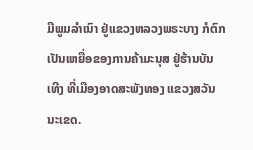ມີພູມລໍາເນົາ ຢູ່ແຂວງຫລວງພຣະບາງ ກໍຕົກເປັນເຫຍື່ອຂອງການຄ້າມະນຸສ ຢູ່ຮ້ານບັນເທີງ ທີ່ເມືອງອາດສະພັງທອງ ແຂວງສວັນນະເຂດ.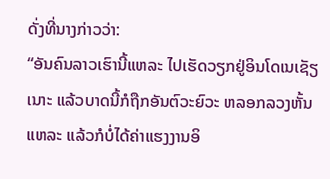ດັ່ງທີ່ນາງກ່າວວ່າ:
“ອັນຄົນລາວເຮົານີ້ແຫລະ ໄປເຮັດວຽກຢູ່ອິນໂດເນເຊັຽເນາະ ແລ້ວບາດນີ້ກໍຖືກອັນຕົວະຍົວະ ຫລອກລວງຫັ້ນແຫລະ ແລ້ວກໍບໍ່ໄດ້ຄ່າແຮງງານອິ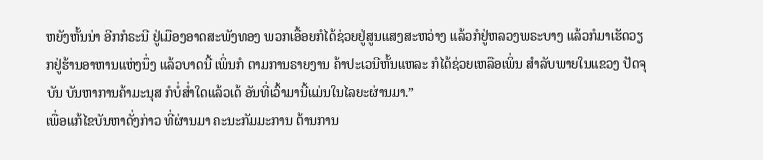ຫຍັງຫັ້ນນ່າ ອີກກໍຣະນີ ຢູ່ເມືອງອາດສະພັງທອງ ພວກເອື້ອຍກໍໄດ້ຊ່ວຍຢູ່ສູນແສງສະຫວ່າງ ແລ້ວກໍຢູ່ຫລວງພຣະບາງ ແລ້ວກໍມາເຮັດວຽກຢູ່ຮ້ານອາຫານແຫ່ງນຶ່ງ ແລ້ວບາດນີ້ ເພິ່ນກໍ ຕາມການຣາຍງານ ຄ້າປະເວນີຫັ້ນແຫລະ ກໍໄດ້ຊ່ວຍເຫລືອເພິ່ນ ສໍາລັບພາຍໃນແຂວງ ປັດຈຸບັນ ບັນຫາການຄ້າມະນຸສ ກໍບໍ່ສໍ່າໃດແລ້ວເດ້ ອັນທີ່ເວົ້າມານີ້ແມ່ນໃນໄລຍະຜ່ານມາ.”
ເພື່ອແກ້ໄຂບັນຫາດັ່ງກ່າວ ທີ່ຜ່ານມາ ຄະນະກັມມະການ ຕ້ານການ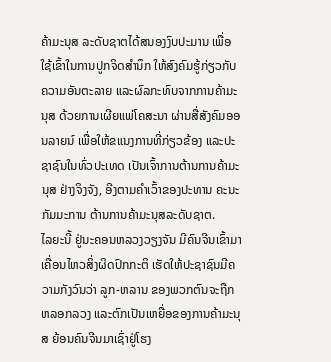ຄ້າມະນຸສ ລະດັບຊາຕໄດ້ສນອງງົບປະມານ ເພື່ອໃຊ້ເຂົ້າໃນການປູກຈິດສໍານຶກ ໃຫ້ສົງຄົມຮູ້ກ່ຽວກັບຄວາມອັນຕະລາຍ ແລະຜົລກະທົບຈາກການຄ້າມະນຸສ ດ້ວຍການເຜີຍແພ່ໂຄສະນາ ຜ່ານສື່ສັງຄົມອອນລາຍນ໌ ເພື່ອໃຫ້ຂແນງການທີ່ກ່ຽວຂ້ອງ ແລະປະຊາຊົນໃນທົ່ວປະເທດ ເປັນເຈົ້າການຕ້ານການຄ້າມະນຸສ ຢ່າງຈິງຈັງ, ອີງຕາມຄໍາເວົ້າຂອງປະທານ ຄະນະກັມມະການ ຕ້ານການຄ້າມະນຸສລະດັບຊາຕ.
ໄລຍະນີ້ ຢູ່ນະຄອນຫລວງວຽງຈັນ ມີຄົນຈີນເຂົ້າມາເຄື່ອນໄຫວສິ່ງຜິດປົກກະຕິ ເຮັດໃຫ້ປະຊາຊົນມີຄວາມກັງວົນວ່າ ລູກ-ຫລານ ຂອງພວກຕົນຈະຖືກຫລອກລວງ ແລະຕົກເປັນເຫຍື່ອຂອງການຄ້າມະນຸສ ຍ້ອນຄົນຈີນມາເຊົ່າຢູ່ໂຮງ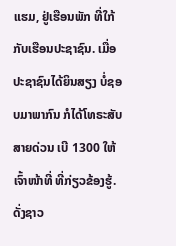ແຮມ, ຢູ່ເຮືອນພັກ ທີ່ໃກ້ກັບເຮືອນປະຊາຊົນ. ເມື່ອປະຊາຊົນໄດ້ຍິນສຽງ ບໍ່ຊອບມາພາກົນ ກໍໄດ້ໂທຣະສັບສາຍດ່ວນ ເບີ 1300 ໃຫ້ເຈົ້າໜ້າທີ່ ທີ່ກ່ຽວຂ້ອງຮູ້.
ດັ່ງຊາວ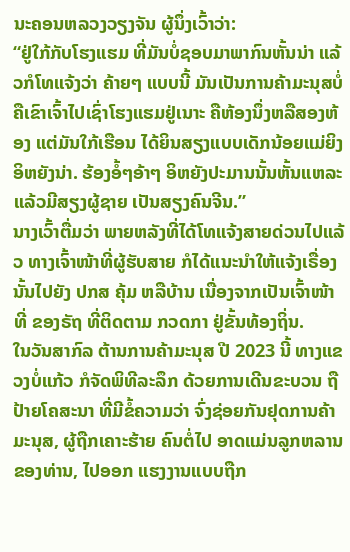ນະຄອນຫລວງວຽງຈັນ ຜູ້ນຶ່ງເວົ້າວ່າ:
“ຢູ່ໃກ້ກັບໂຮງແຮມ ທີ່ມັນບໍ່ຊອບມາພາກົນຫັ້ນນ່າ ແລ້ວກໍໂທແຈ້ງວ່າ ຄ້າຍໆ ແບບນີ້ ມັນເປັນການຄ້າມະນຸສບໍ່ ຄືເຂົາເຈົ້າໄປເຊົ່າໂຮງແຮມຢູ່ເນາະ ຄືຫ້ອງນຶ່ງຫລືສອງຫ້ອງ ແຕ່ມັນໃກ້ເຮືອນ ໄດ້ຍິນສຽງແບບເດັກນ້ອຍແມ່ຍິງອິຫຍັງນ່າ. ຮ້ອງອໍ້ໆອ້າໆ ອິຫຍັງປະມານນັ້ນຫັ້ນແຫລະ ແລ້ວມີສຽງຜູ້ຊາຍ ເປັນສຽງຄົນຈີນ.”
ນາງເວົ້າຕື່ມວ່າ ພາຍຫລັງທີ່ໄດ້ໂທແຈ້ງສາຍດ່ວນໄປແລ້ວ ທາງເຈົ້າໜ້າທີ່ຜູ້ຮັບສາຍ ກໍໄດ້ແນະນໍາໃຫ້ແຈ້ງເຣື່ອງນັ້ນໄປຍັງ ປກສ ຄຸ້ມ ຫລືບ້ານ ເນື່ອງຈາກເປັນເຈົ້າໜ້າທີ່ ຂອງຣັຖ ທີ່ຕິດຕາມ ກວດກາ ຢູ່ຂັ້ນທ້ອງຖິ່ນ.
ໃນວັນສາກົລ ຕ້ານການຄ້າມະນຸສ ປີ 2023 ນີ້ ທາງແຂວງບໍ່ແກ້ວ ກໍຈັດພິທີລະລຶກ ດ້ວຍການເດີນຂະບວນ ຖືປ້າຍໂຄສະນາ ທີ່ມີຂໍ້ຄວາມວ່າ ຈົ່ງຊ່ອຍກັນຢຸດການຄ້າມະນຸສ, ຜູ້ຖືກເຄາະຮ້າຍ ຄົນຕໍ່ໄປ ອາດແມ່ນລູກຫລານຂອງທ່ານ, ໄປອອກ ແຮງງານແບບຖືກ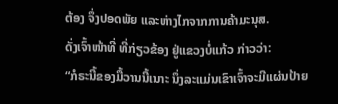ຕ້ອງ ຈຶ່ງປອດພັຍ ແລະຫ່າງໄກຈາກການຄ້າມະນຸສ.
ດັ່ງເຈົ້າໜ້າທີ່ ທີ່ກ່ຽວຂ້ອງ ຢູ່ແຂວງບໍ່ແກ້ວ ກ່າວວ່າ:
“ກໍຣະນີ້ຂອງມື້ວານນີ້ເນາະ ນຶ່ງລະແມ່ນເຂົາເຈົ້າຈະມີແຜ່ນປ້າຍ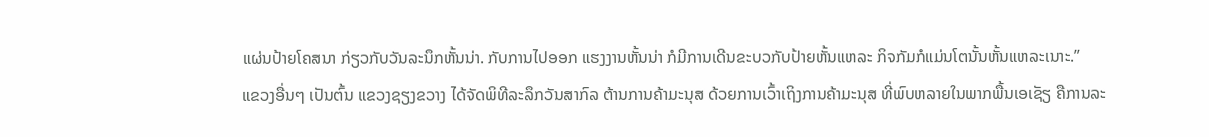ແຜ່ນປ້າຍໂຄສນາ ກ່ຽວກັບວັນລະນຶກຫັ້ນນ່າ. ກັບການໄປອອກ ແຮງງານຫັ້ນນ່າ ກໍມີການເດີນຂະບວກັບປ້າຍຫັ້ນແຫລະ ກິຈກັມກໍແມ່ນໂຕນັ້ນຫັ້ນແຫລະເນາະ.”
ແຂວງອື່ນໆ ເປັນຕົ້ນ ແຂວງຊຽງຂວາງ ໄດ້ຈັດພິທີລະລຶກວັນສາກົລ ຕ້ານການຄ້າມະນຸສ ດ້ວຍການເວົ້າເຖິງການຄ້າມະນຸສ ທີ່ພົບຫລາຍໃນພາກພື້ນເອເຊັຽ ຄືການລະ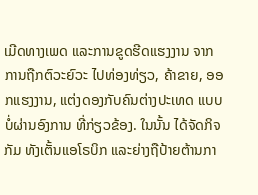ເມີດທາງເພດ ແລະການຂູດຮີດແຮງງານ ຈາກການຖືກຕົວະຍົວະ ໄປທ່ອງທ່ຽວ, ຄ້າຂາຍ, ອອກແຮງງານ, ແຕ່ງດອງກັບຄົນຕ່າງປະເທດ ແບບບໍ່ຜ່ານອົງການ ທີ່ກ່ຽວຂ້ອງ. ໃນນັ້ນ ໄດ້ຈັດກິຈກັມ ທັງເຕັ້ນແອໂຣບິກ ແລະຍ່າງຖືປ້າຍຕ້ານກາ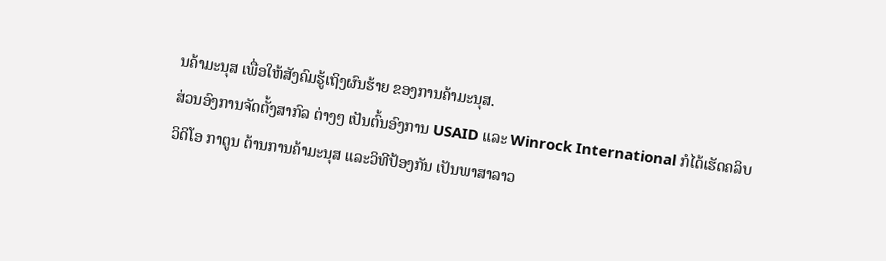ນຄ້າມະນຸສ ເພື່ອໃຫ້ສັງຄົມຮູ້ເຖິງຜົນຮ້າຍ ຂອງການຄ້າມະນຸສ.
ສ່ວນອົງການຈັດຕັ້ງສາກົລ ຕ່າງໆ ເປັນຕົ້ນອົງການ USAID ແລະ Winrock International ກໍໄດ້ເຮັດຄລິບວິດິໂອ ກາຕູນ ຕ້ານການຄ້າມະນຸສ ແລະວິທີປ້ອງກັນ ເປັນພາສາລາວ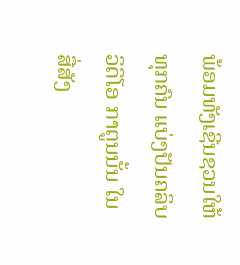ພ້ອມທັງເຊີນຊວນໃຫ້ທຸກຄົນ ແບ່ງປັນຄລິບວິດິໂອ ກາຕູນນັ້ນ ໃນສື່ສັງ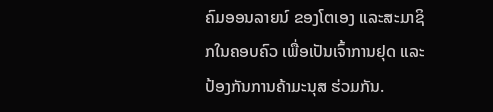ຄົມອອນລາຍນ໌ ຂອງໂຕເອງ ແລະສະມາຊິກໃນຄອບຄົວ ເພື່ອເປັນເຈົ້າການຢຸດ ແລະປ້ອງກັນການຄ້າມະນຸສ ຮ່ວມກັນ.